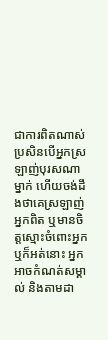ជាការពិតណាស់ ប្រសិនបើអ្នកស្រឡាញ់បុរសណាម្នាក់ ហើយចង់ដឹងថាគេស្រឡាញ់អ្នកពិត ឬមានចិត្តស្មោះចំពោះអ្នកឬក៏អត់នោះ អ្នកអាចកំណត់សម្គាល់ និងតាមដា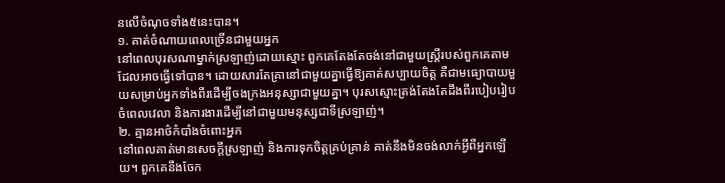នលើចំណុចទាំង៥នេះបាន។
១. គាត់ចំណាយពេលច្រើនជាមួយអ្នក
នៅពេលបុរសណាម្នាក់ស្រឡាញ់ដោយស្មោះ ពួកគេតែងតែចង់នៅជាមួយស្ត្រីរបស់ពួកគេតាមដែលអាចធ្វើទៅបាន។ ដោយសារតែគ្រានៅជាមួយគ្នាធ្វើឱ្យគាត់សប្បាយចិត្ត គឺជាមធ្យោបាយមួយសម្រាប់អ្នកទាំងពីរដើម្បីចងក្រងអនុស្សាជាមួយគ្នា។ បុរសស្មោះត្រង់តែងតែដឹងពីរបៀបរៀបចំពេលវេលា និងការងារដើម្បីនៅជាមួយមនុស្សជាទីស្រឡាញ់។
២. គ្មានអាថ៌កំបាំងចំពោះអ្នក
នៅពេលគាត់មានសេចក្តីស្រឡាញ់ និងការទុកចិត្តគ្រប់គ្រាន់ គាត់នឹងមិនចង់លាក់អ្វីពីអ្នកឡើយ។ ពួកគេនឹងចែក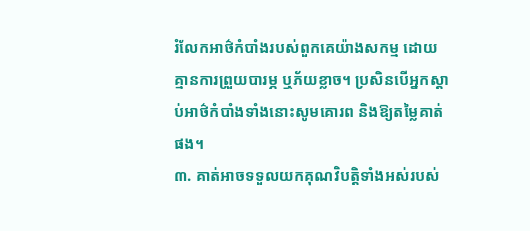រំលែកអាថ៌កំបាំងរបស់ពួកគេយ៉ាងសកម្ម ដោយគ្មានការព្រួយបារម្ភ ឬភ័យខ្លាច។ ប្រសិនបើអ្នកស្តាប់អាថ៌កំបាំងទាំងនោះសូមគោរព និងឱ្យតម្លៃគាត់ផង។
៣. គាត់អាចទទួលយកគុណវិបត្តិទាំងអស់របស់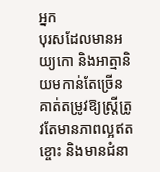អ្នក
បុរសដែលមានអយ្យកោ និងអាត្មានិយមកាន់តែច្រើនគាត់តម្រូវឱ្យស្ត្រីត្រូវតែមានភាពល្អឥតខ្ចោះ និងមានជំនា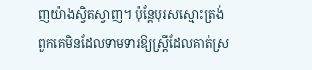ញយ៉ាងស្វិតស្វាញ។ ប៉ុន្តែបុរសស្មោះត្រង់ពួកគេមិនដែលទាមទារឱ្យស្ត្រីដែលគាត់ស្រ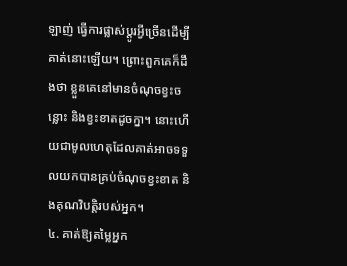ឡាញ់ ធ្វើការផ្លាស់ប្ដូរអ្វីច្រើនដើម្បីគាត់នោះឡើយ។ ព្រោះពួកគេក៏ដឹងថា ខ្លួនគេនៅមានចំណុចខ្វះចន្លោះ និងខ្វះខាតដូចក្នា។ នោះហើយជាមូលហេតុដែលគាត់អាចទទួលយកបានគ្រប់ចំណុចខ្វះខាត និងគុណវិបត្តិរបស់អ្នក។
៤. គាត់ឱ្យតម្លៃអ្នក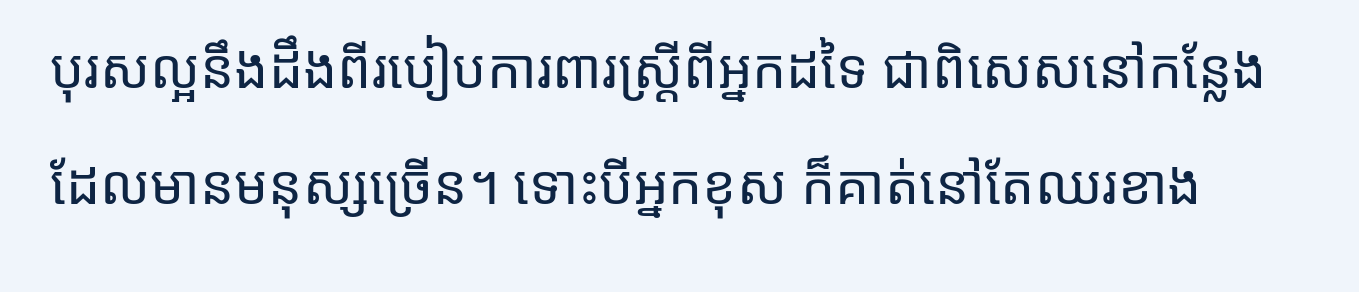បុរសល្អនឹងដឹងពីរបៀបការពារស្ត្រីពីអ្នកដទៃ ជាពិសេសនៅកន្លែងដែលមានមនុស្សច្រើន។ ទោះបីអ្នកខុស ក៏គាត់នៅតែឈរខាង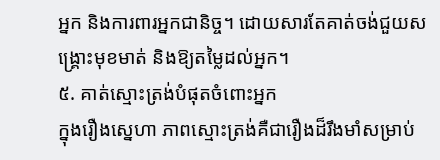អ្នក និងការពារអ្នកជានិច្ច។ ដោយសារតែគាត់ចង់ជួយសង្គ្រោះមុខមាត់ និងឱ្យតម្លៃដល់អ្នក។
៥. គាត់ស្មោះត្រង់បំផុតចំពោះអ្នក
ក្នុងរឿងស្នេហា ភាពស្មោះត្រង់គឺជារឿងដ៏រឹងមាំសម្រាប់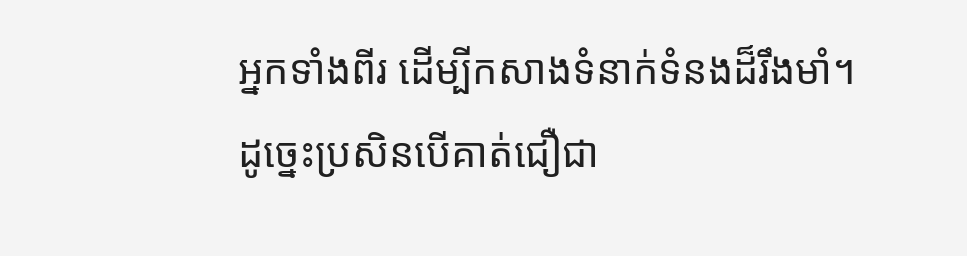អ្នកទាំងពីរ ដើម្បីកសាងទំនាក់ទំនងដ៏រឹងមាំ។ ដូច្នេះប្រសិនបើគាត់ជឿជា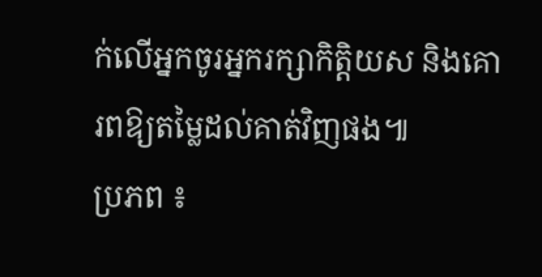ក់លើអ្នកចូរអ្នករក្សាកិត្តិយស និងគោរពឱ្យតម្លៃដល់គាត់វិញផង៕
ប្រភព ៖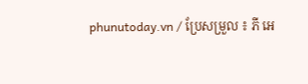phunutoday.vn / ប្រែសម្រួល ៖ ភី អេ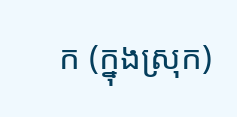ក (ក្នុងស្រុក)